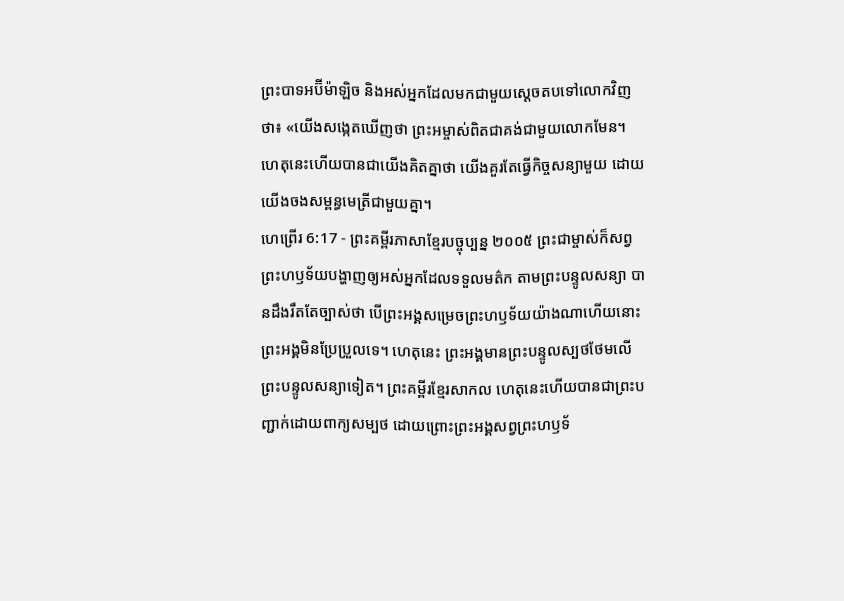ព្រះបាទអប៊ីម៉ាឡិច និងអស់អ្នកដែលមកជាមួយស្ដេចតបទៅលោកវិញថា៖ «យើងសង្កេតឃើញថា ព្រះអម្ចាស់ពិតជាគង់ជាមួយលោកមែន។ ហេតុនេះហើយបានជាយើងគិតគ្នាថា យើងគួរតែធ្វើកិច្ចសន្យាមួយ ដោយយើងចងសម្ពន្ធមេត្រីជាមួយគ្នា។
ហេព្រើរ 6:17 - ព្រះគម្ពីរភាសាខ្មែរបច្ចុប្បន្ន ២០០៥ ព្រះជាម្ចាស់ក៏សព្វព្រះហឫទ័យបង្ហាញឲ្យអស់អ្នកដែលទទួលមត៌ក តាមព្រះបន្ទូលសន្យា បានដឹងរឹតតែច្បាស់ថា បើព្រះអង្គសម្រេចព្រះហឫទ័យយ៉ាងណាហើយនោះ ព្រះអង្គមិនប្រែប្រួលទេ។ ហេតុនេះ ព្រះអង្គមានព្រះបន្ទូលស្បថថែមលើព្រះបន្ទូលសន្យាទៀត។ ព្រះគម្ពីរខ្មែរសាកល ហេតុនេះហើយបានជាព្រះបញ្ជាក់ដោយពាក្យសម្បថ ដោយព្រោះព្រះអង្គសព្វព្រះហឫទ័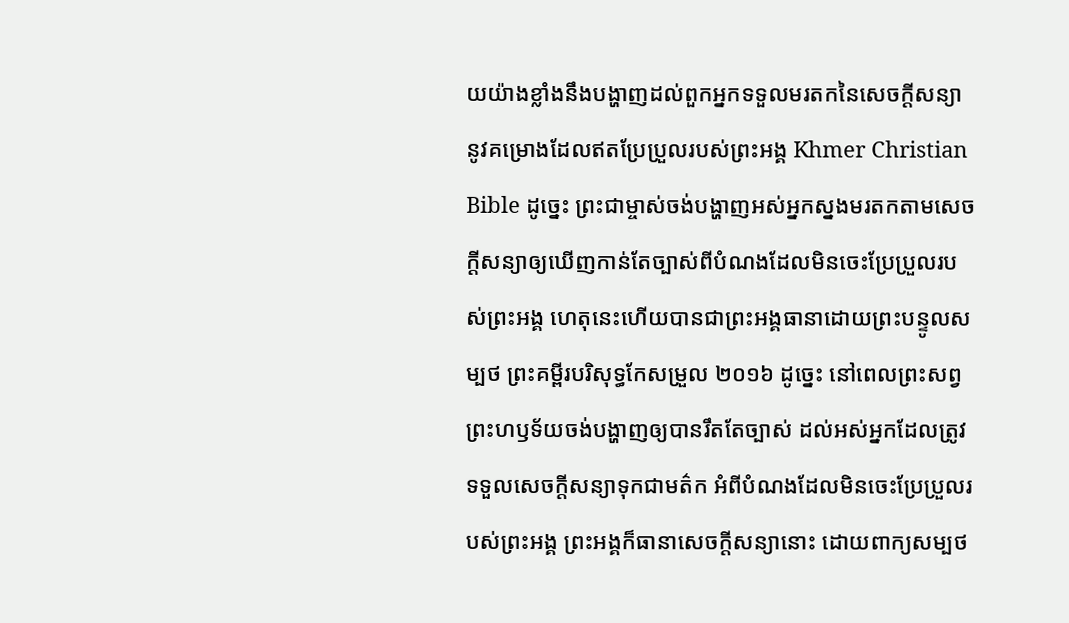យយ៉ាងខ្លាំងនឹងបង្ហាញដល់ពួកអ្នកទទួលមរតកនៃសេចក្ដីសន្យា នូវគម្រោងដែលឥតប្រែប្រួលរបស់ព្រះអង្គ Khmer Christian Bible ដូច្នេះ ព្រះជាម្ចាស់ចង់បង្ហាញអស់អ្នកស្នងមរតកតាមសេចក្ដីសន្យាឲ្យឃើញកាន់តែច្បាស់ពីបំណងដែលមិនចេះប្រែប្រួលរបស់ព្រះអង្គ ហេតុនេះហើយបានជាព្រះអង្គធានាដោយព្រះបន្ទូលសម្បថ ព្រះគម្ពីរបរិសុទ្ធកែសម្រួល ២០១៦ ដូច្នេះ នៅពេលព្រះសព្វព្រះហឫទ័យចង់បង្ហាញឲ្យបានរឹតតែច្បាស់ ដល់អស់អ្នកដែលត្រូវទទួលសេចក្ដីសន្យាទុកជាមត៌ក អំពីបំណងដែលមិនចេះប្រែប្រួលរបស់ព្រះអង្គ ព្រះអង្គក៏ធានាសេចក្ដីសន្យានោះ ដោយពាក្យសម្បថ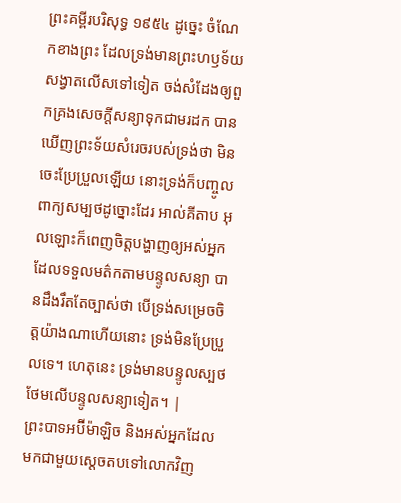ព្រះគម្ពីរបរិសុទ្ធ ១៩៥៤ ដូច្នេះ ចំណែកខាងព្រះ ដែលទ្រង់មានព្រះហឫទ័យសង្វាតលើសទៅទៀត ចង់សំដែងឲ្យពួកគ្រងសេចក្ដីសន្យាទុកជាមរដក បានឃើញព្រះទ័យសំរេចរបស់ទ្រង់ថា មិនចេះប្រែប្រួលឡើយ នោះទ្រង់ក៏បញ្ចូលពាក្យសម្បថដូច្នោះដែរ អាល់គីតាប អុលឡោះក៏ពេញចិត្តបង្ហាញឲ្យអស់អ្នកដែលទទួលមត៌កតាមបន្ទូលសន្យា បានដឹងរឹតតែច្បាស់ថា បើទ្រង់សម្រេចចិត្តយ៉ាងណាហើយនោះ ទ្រង់មិនប្រែប្រួលទេ។ ហេតុនេះ ទ្រង់មានបន្ទូលស្បថថែមលើបន្ទូលសន្យាទៀត។ |
ព្រះបាទអប៊ីម៉ាឡិច និងអស់អ្នកដែលមកជាមួយស្ដេចតបទៅលោកវិញ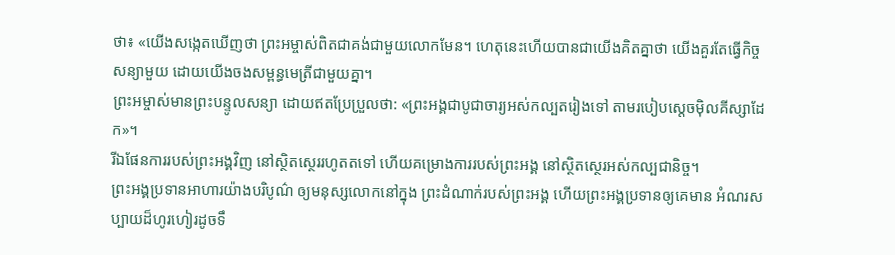ថា៖ «យើងសង្កេតឃើញថា ព្រះអម្ចាស់ពិតជាគង់ជាមួយលោកមែន។ ហេតុនេះហើយបានជាយើងគិតគ្នាថា យើងគួរតែធ្វើកិច្ចសន្យាមួយ ដោយយើងចងសម្ពន្ធមេត្រីជាមួយគ្នា។
ព្រះអម្ចាស់មានព្រះបន្ទូលសន្យា ដោយឥតប្រែប្រួលថា: «ព្រះអង្គជាបូជាចារ្យអស់កល្បតរៀងទៅ តាមរបៀបស្ដេចម៉ិលគីស្សាដែក»។
រីឯផែនការរបស់ព្រះអង្គវិញ នៅស្ថិតស្ថេររហូតតទៅ ហើយគម្រោងការរបស់ព្រះអង្គ នៅស្ថិតស្ថេរអស់កល្បជានិច្ច។
ព្រះអង្គប្រទានអាហារយ៉ាងបរិបូណ៌ ឲ្យមនុស្សលោកនៅក្នុង ព្រះដំណាក់របស់ព្រះអង្គ ហើយព្រះអង្គប្រទានឲ្យគេមាន អំណរសប្បាយដ៏ហូរហៀរដូចទឹ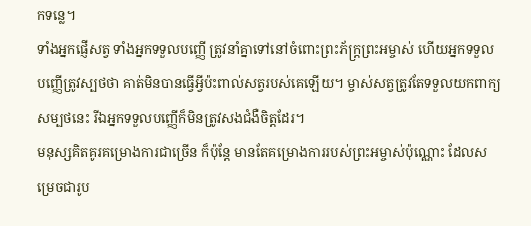កទន្លេ។
ទាំងអ្នកផ្ញើសត្វ ទាំងអ្នកទទួលបញ្ញើ ត្រូវនាំគ្នាទៅនៅចំពោះព្រះភ័ក្ត្រព្រះអម្ចាស់ ហើយអ្នកទទួលបញ្ញើត្រូវស្បថថា គាត់មិនបានធ្វើអ្វីប៉ះពាល់សត្វរបស់គេឡើយ។ ម្ចាស់សត្វត្រូវតែទទួលយកពាក្យសម្បថនេះ រីឯអ្នកទទួលបញ្ញើក៏មិនត្រូវសងជំងឺចិត្តដែរ។
មនុស្សគិតគូរគម្រោងការជាច្រើន ក៏ប៉ុន្តែ មានតែគម្រោងការរបស់ព្រះអម្ចាស់ប៉ុណ្ណោះ ដែលសម្រេចជារូប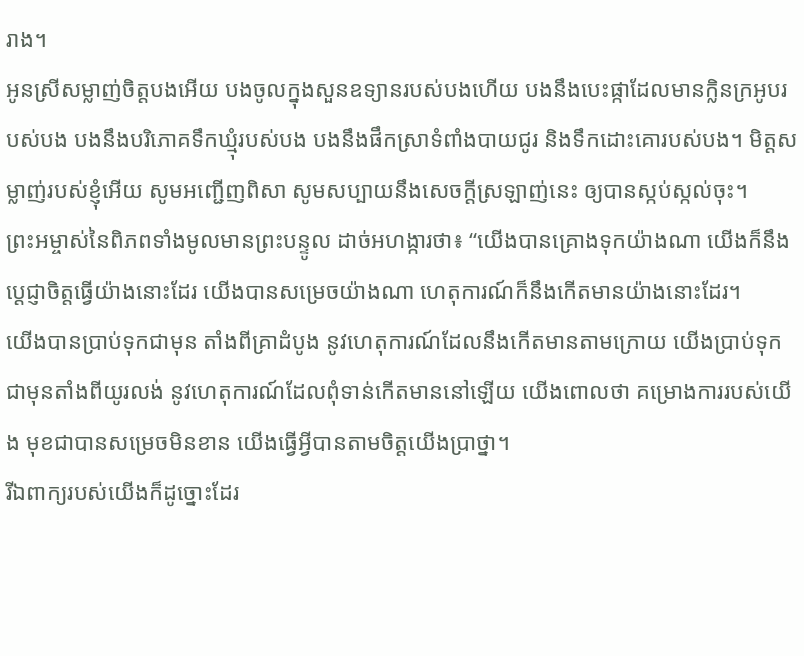រាង។
អូនស្រីសម្លាញ់ចិត្តបងអើយ បងចូលក្នុងសួនឧទ្យានរបស់បងហើយ បងនឹងបេះផ្កាដែលមានក្លិនក្រអូបរបស់បង បងនឹងបរិភោគទឹកឃ្មុំរបស់បង បងនឹងផឹកស្រាទំពាំងបាយជូរ និងទឹកដោះគោរបស់បង។ មិត្តសម្លាញ់របស់ខ្ញុំអើយ សូមអញ្ជើញពិសា សូមសប្បាយនឹងសេចក្ដីស្រឡាញ់នេះ ឲ្យបានស្កប់ស្កល់ចុះ។
ព្រះអម្ចាស់នៃពិភពទាំងមូលមានព្រះបន្ទូល ដាច់អហង្ការថា៖ “យើងបានគ្រោងទុកយ៉ាងណា យើងក៏នឹងប្ដេជ្ញាចិត្តធ្វើយ៉ាងនោះដែរ យើងបានសម្រេចយ៉ាងណា ហេតុការណ៍ក៏នឹងកើតមានយ៉ាងនោះដែរ។
យើងបានប្រាប់ទុកជាមុន តាំងពីគ្រាដំបូង នូវហេតុការណ៍ដែលនឹងកើតមានតាមក្រោយ យើងប្រាប់ទុកជាមុនតាំងពីយូរលង់ នូវហេតុការណ៍ដែលពុំទាន់កើតមាននៅឡើយ យើងពោលថា គម្រោងការរបស់យើង មុខជាបានសម្រេចមិនខាន យើងធ្វើអ្វីបានតាមចិត្តយើងប្រាថ្នា។
រីឯពាក្យរបស់យើងក៏ដូច្នោះដែរ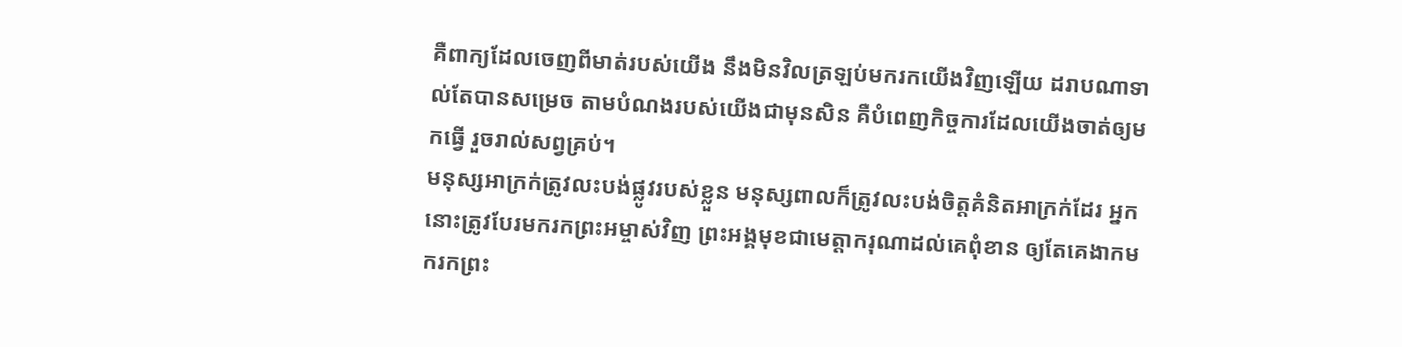គឺពាក្យដែលចេញពីមាត់របស់យើង នឹងមិនវិលត្រឡប់មករកយើងវិញឡើយ ដរាបណាទាល់តែបានសម្រេច តាមបំណងរបស់យើងជាមុនសិន គឺបំពេញកិច្ចការដែលយើងចាត់ឲ្យមកធ្វើ រួចរាល់សព្វគ្រប់។
មនុស្សអាក្រក់ត្រូវលះបង់ផ្លូវរបស់ខ្លួន មនុស្សពាលក៏ត្រូវលះបង់ចិត្តគំនិតអាក្រក់ដែរ អ្នកនោះត្រូវបែរមករកព្រះអម្ចាស់វិញ ព្រះអង្គមុខជាមេត្តាករុណាដល់គេពុំខាន ឲ្យតែគេងាកមករកព្រះ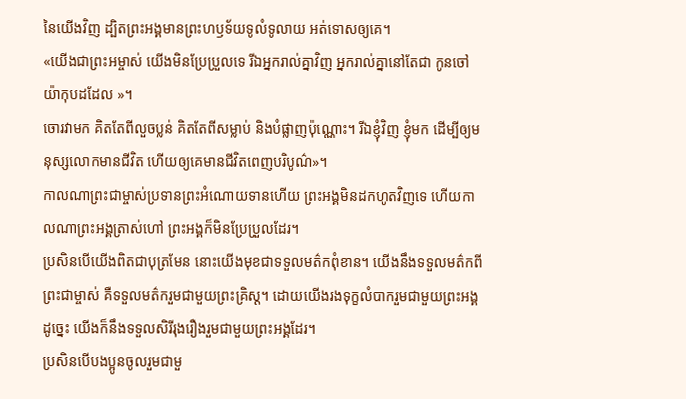នៃយើងវិញ ដ្បិតព្រះអង្គមានព្រះហឫទ័យទូលំទូលាយ អត់ទោសឲ្យគេ។
«យើងជាព្រះអម្ចាស់ យើងមិនប្រែប្រួលទេ រីឯអ្នករាល់គ្នាវិញ អ្នករាល់គ្នានៅតែជា កូនចៅយ៉ាកុបដដែល »។
ចោរវាមក គិតតែពីលួចប្លន់ គិតតែពីសម្លាប់ និងបំផ្លាញប៉ុណ្ណោះ។ រីឯខ្ញុំវិញ ខ្ញុំមក ដើម្បីឲ្យមនុស្សលោកមានជីវិត ហើយឲ្យគេមានជីវិតពេញបរិបូណ៌»។
កាលណាព្រះជាម្ចាស់ប្រទានព្រះអំណោយទានហើយ ព្រះអង្គមិនដកហូតវិញទេ ហើយកាលណាព្រះអង្គត្រាស់ហៅ ព្រះអង្គក៏មិនប្រែប្រួលដែរ។
ប្រសិនបើយើងពិតជាបុត្រមែន នោះយើងមុខជាទទួលមត៌កពុំខាន។ យើងនឹងទទួលមត៌កពីព្រះជាម្ចាស់ គឺទទួលមត៌ករួមជាមួយព្រះគ្រិស្ត។ ដោយយើងរងទុក្ខលំបាករួមជាមួយព្រះអង្គដូច្នេះ យើងក៏នឹងទទួលសិរីរុងរឿងរួមជាមួយព្រះអង្គដែរ។
ប្រសិនបើបងប្អូនចូលរួមជាមួ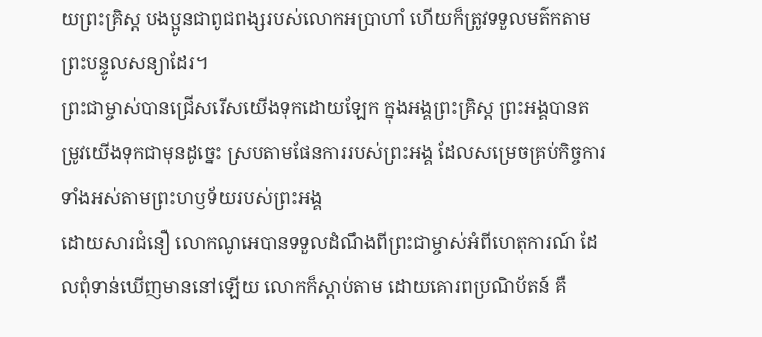យព្រះគ្រិស្ត បងប្អូនជាពូជពង្សរបស់លោកអប្រាហាំ ហើយក៏ត្រូវទទួលមត៌កតាមព្រះបន្ទូលសន្យាដែរ។
ព្រះជាម្ចាស់បានជ្រើសរើសយើងទុកដោយឡែក ក្នុងអង្គព្រះគ្រិស្ត ព្រះអង្គបានតម្រូវយើងទុកជាមុនដូច្នេះ ស្របតាមផែនការរបស់ព្រះអង្គ ដែលសម្រេចគ្រប់កិច្ចការទាំងអស់តាមព្រះហឫទ័យរបស់ព្រះអង្គ
ដោយសារជំនឿ លោកណូអេបានទទួលដំណឹងពីព្រះជាម្ចាស់អំពីហេតុការណ៍ ដែលពុំទាន់ឃើញមាននៅឡើយ លោកក៏ស្ដាប់តាម ដោយគោរពប្រណិប័តន៍ គឺ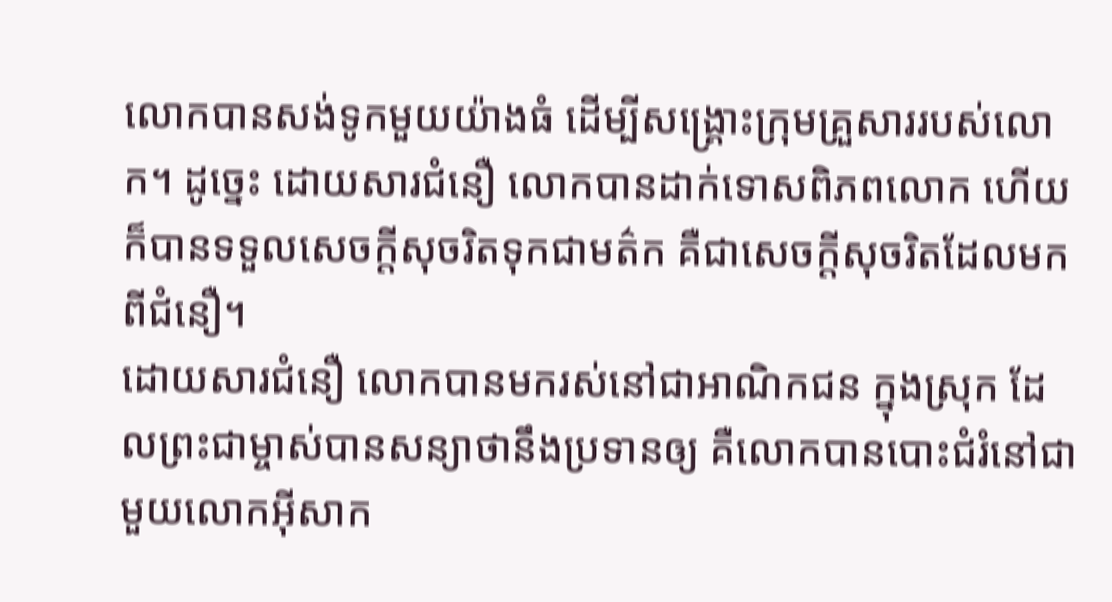លោកបានសង់ទូកមួយយ៉ាងធំ ដើម្បីសង្គ្រោះក្រុមគ្រួសាររបស់លោក។ ដូច្នេះ ដោយសារជំនឿ លោកបានដាក់ទោសពិភពលោក ហើយក៏បានទទួលសេចក្ដីសុចរិតទុកជាមត៌ក គឺជាសេចក្ដីសុចរិតដែលមកពីជំនឿ។
ដោយសារជំនឿ លោកបានមករស់នៅជាអាណិកជន ក្នុងស្រុក ដែលព្រះជាម្ចាស់បានសន្យាថានឹងប្រទានឲ្យ គឺលោកបានបោះជំរំនៅជាមួយលោកអ៊ីសាក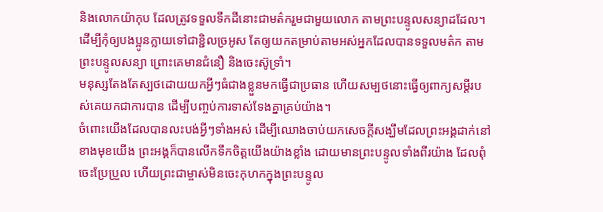និងលោកយ៉ាកុប ដែលត្រូវទទួលទឹកដីនោះជាមត៌ករួមជាមួយលោក តាមព្រះបន្ទូលសន្យាដដែល។
ដើម្បីកុំឲ្យបងប្អូនក្លាយទៅជាខ្ជិលច្រអូស តែឲ្យយកតម្រាប់តាមអស់អ្នកដែលបានទទួលមត៌ក តាមព្រះបន្ទូលសន្យា ព្រោះគេមានជំនឿ និងចេះស៊ូទ្រាំ។
មនុស្សតែងតែស្បថដោយយកអ្វីៗធំជាងខ្លួនមកធ្វើជាប្រធាន ហើយសម្បថនោះធ្វើឲ្យពាក្យសម្ដីរបស់គេយកជាការបាន ដើម្បីបញ្ចប់ការទាស់ទែងគ្នាគ្រប់យ៉ាង។
ចំពោះយើងដែលបានលះបង់អ្វីៗទាំងអស់ ដើម្បីឈោងចាប់យកសេចក្ដីសង្ឃឹមដែលព្រះអង្គដាក់នៅខាងមុខយើង ព្រះអង្គក៏បានលើកទឹកចិត្តយើងយ៉ាងខ្លាំង ដោយមានព្រះបន្ទូលទាំងពីរយ៉ាង ដែលពុំចេះប្រែប្រួល ហើយព្រះជាម្ចាស់មិនចេះកុហកក្នុងព្រះបន្ទូល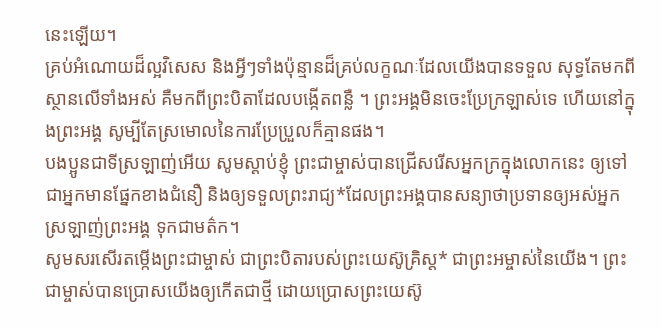នេះឡើយ។
គ្រប់អំណោយដ៏ល្អវិសេស និងអ្វីៗទាំងប៉ុន្មានដ៏គ្រប់លក្ខណៈដែលយើងបានទទួល សុទ្ធតែមកពីស្ថានលើទាំងអស់ គឺមកពីព្រះបិតាដែលបង្កើតពន្លឺ ។ ព្រះអង្គមិនចេះប្រែក្រឡាស់ទេ ហើយនៅក្នុងព្រះអង្គ សូម្បីតែស្រមោលនៃការប្រែប្រួលក៏គ្មានផង។
បងប្អូនជាទីស្រឡាញ់អើយ សូមស្ដាប់ខ្ញុំ ព្រះជាម្ចាស់បានជ្រើសរើសអ្នកក្រក្នុងលោកនេះ ឲ្យទៅជាអ្នកមានផ្នែកខាងជំនឿ និងឲ្យទទួលព្រះរាជ្យ*ដែលព្រះអង្គបានសន្យាថាប្រទានឲ្យអស់អ្នកស្រឡាញ់ព្រះអង្គ ទុកជាមត៌ក។
សូមសរសើរតម្កើងព្រះជាម្ចាស់ ជាព្រះបិតារបស់ព្រះយេស៊ូគ្រិស្ត* ជាព្រះអម្ចាស់នៃយើង។ ព្រះជាម្ចាស់បានប្រោសយើងឲ្យកើតជាថ្មី ដោយប្រោសព្រះយេស៊ូ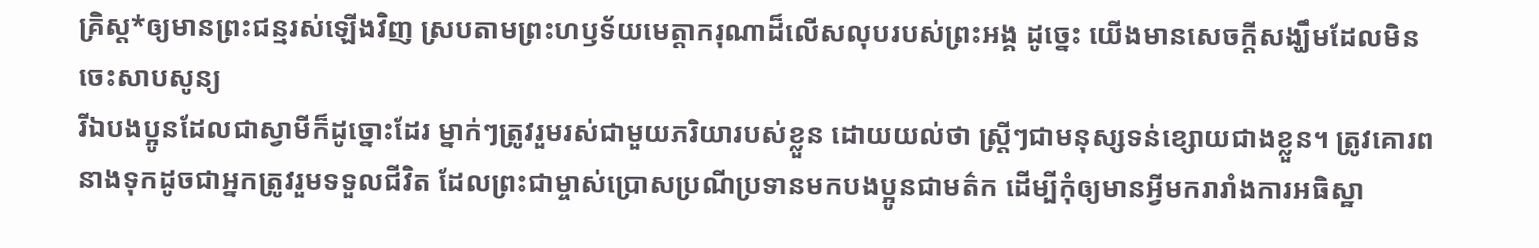គ្រិស្ត*ឲ្យមានព្រះជន្មរស់ឡើងវិញ ស្របតាមព្រះហឫទ័យមេត្តាករុណាដ៏លើសលុបរបស់ព្រះអង្គ ដូច្នេះ យើងមានសេចក្ដីសង្ឃឹមដែលមិនចេះសាបសូន្យ
រីឯបងប្អូនដែលជាស្វាមីក៏ដូច្នោះដែរ ម្នាក់ៗត្រូវរួមរស់ជាមួយភរិយារបស់ខ្លួន ដោយយល់ថា ស្ត្រីៗជាមនុស្សទន់ខ្សោយជាងខ្លួន។ ត្រូវគោរពនាងទុកដូចជាអ្នកត្រូវរួមទទួលជីវិត ដែលព្រះជាម្ចាស់ប្រោសប្រណីប្រទានមកបងប្អូនជាមត៌ក ដើម្បីកុំឲ្យមានអ្វីមករារាំងការអធិស្ឋា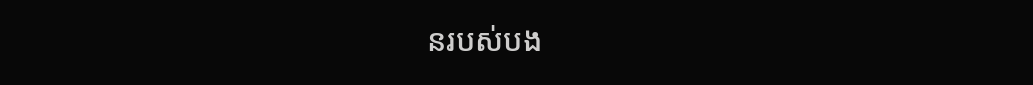នរបស់បង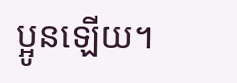ប្អូនឡើយ។